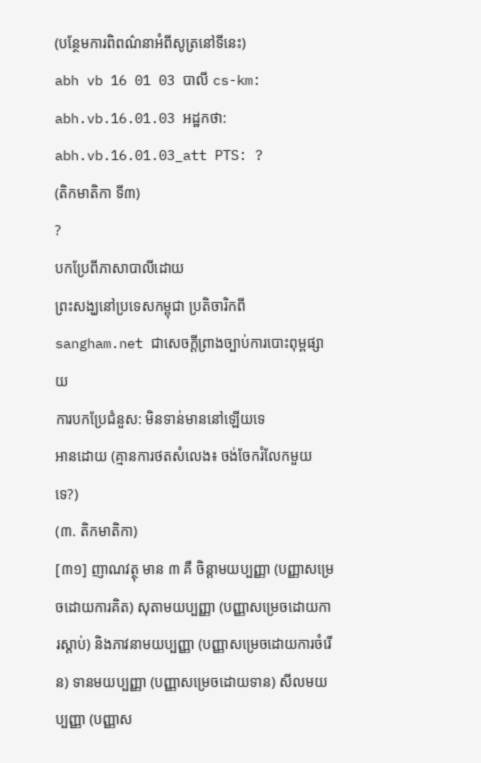(បន្ថែមការពិពណ៌នាអំពីសូត្រនៅទីនេះ)
abh vb 16 01 03 បាលី cs-km: abh.vb.16.01.03 អដ្ឋកថា: abh.vb.16.01.03_att PTS: ?
(តិកមាតិកា ទី៣)
?
បកប្រែពីភាសាបាលីដោយ
ព្រះសង្ឃនៅប្រទេសកម្ពុជា ប្រតិចារិកពី sangham.net ជាសេចក្តីព្រាងច្បាប់ការបោះពុម្ពផ្សាយ
ការបកប្រែជំនួស: មិនទាន់មាននៅឡើយទេ
អានដោយ (គ្មានការថតសំលេង៖ ចង់ចែករំលែកមួយទេ?)
(៣. តិកមាតិកា)
[៣១] ញាណវត្ថុ មាន ៣ គឺ ចិន្តាមយប្បញ្ញា (បញ្ញាសម្រេចដោយការគិត) សុតាមយប្បញ្ញា (បញ្ញាសម្រេចដោយការស្តាប់) និងភាវនាមយប្បញ្ញា (បញ្ញាសម្រេចដោយការចំរើន) ទានមយប្បញ្ញា (បញ្ញាសម្រេចដោយទាន) សីលមយប្បញ្ញា (បញ្ញាស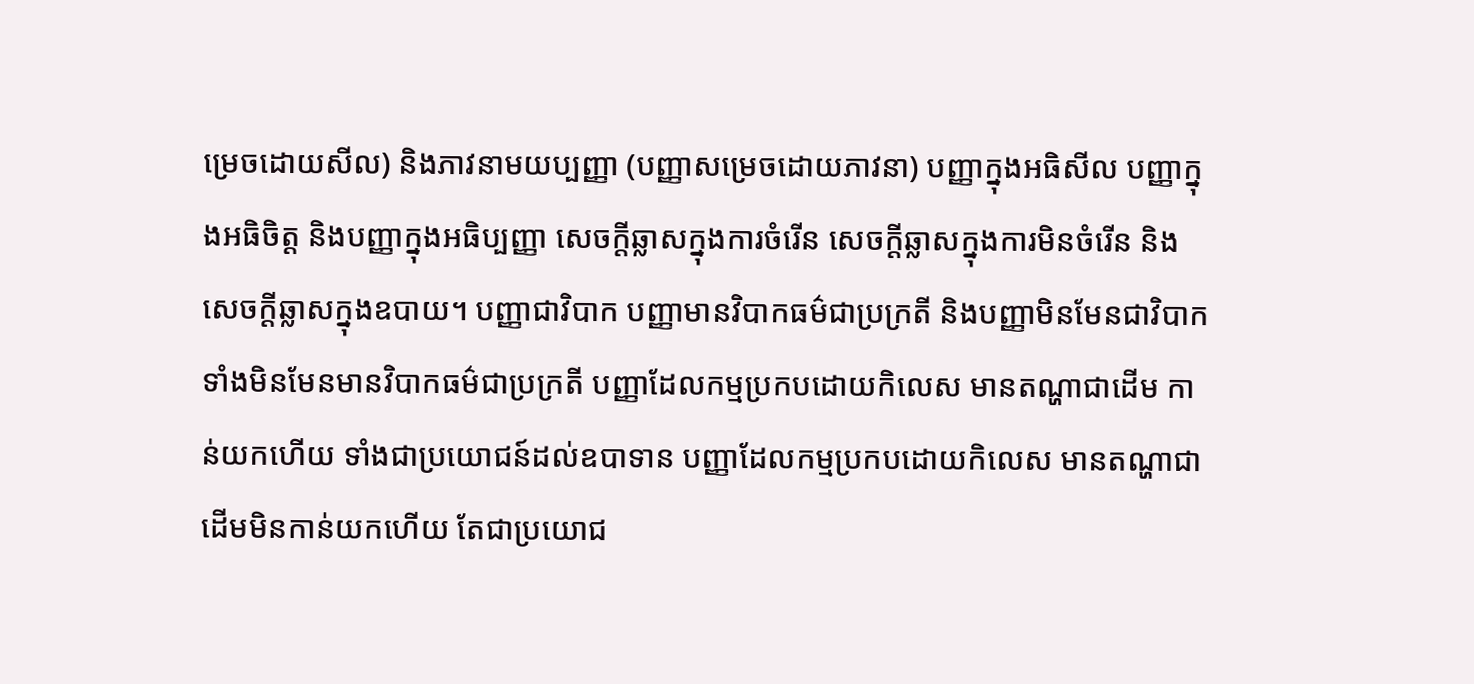ម្រេចដោយសីល) និងភាវនាមយប្បញ្ញា (បញ្ញាសម្រេចដោយភាវនា) បញ្ញាក្នុងអធិសីល បញ្ញាក្នុងអធិចិត្ត និងបញ្ញាក្នុងអធិប្បញ្ញា សេចក្តីឆ្លាសក្នុងការចំរើន សេចក្តីឆ្លាសក្នុងការមិនចំរើន និងសេចក្តីឆ្លាសក្នុងឧបាយ។ បញ្ញាជាវិបាក បញ្ញាមានវិបាកធម៌ជាប្រក្រតី និងបញ្ញាមិនមែនជាវិបាក ទាំងមិនមែនមានវិបាកធម៌ជាប្រក្រតី បញ្ញាដែលកម្មប្រកបដោយកិលេស មានតណ្ហាជាដើម កាន់យកហើយ ទាំងជាប្រយោជន៍ដល់ឧបាទាន បញ្ញាដែលកម្មប្រកបដោយកិលេស មានតណ្ហាជាដើមមិនកាន់យកហើយ តែជាប្រយោជ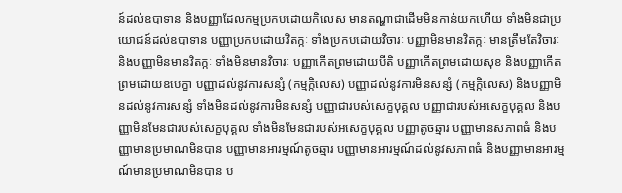ន៍ដល់ឧបាទាន និងបញ្ញាដែលកម្មប្រកបដោយកិលេស មានតណ្ហាជាដើមមិនកាន់យកហើយ ទាំងមិនជាប្រយោជន៍ដល់ឧបាទាន បញ្ញាប្រកបដោយវិតក្កៈ ទាំងប្រកបដោយវិចារៈ បញ្ញាមិនមានវិតក្កៈ មានត្រឹមតែវិចារៈ និងបញ្ញាមិនមានវិតក្កៈ ទាំងមិនមានវិចារៈ បញ្ញាកើតព្រមដោយបីតិ បញ្ញាកើតព្រមដោយសុខ និងបញ្ញាកើតព្រមដោយឧបេក្ខា បញ្ញាដល់នូវការសន្សំ (កម្មក្កិលេស) បញ្ញាដល់នូវការមិនសន្សំ (កម្មក្កិលេស) និងបញ្ញាមិនដល់នូវការសន្សំ ទាំងមិនដល់នូវការមិនសន្សំ បញ្ញាជារបស់សេក្ខបុគ្គល បញ្ញាជារបស់អសេក្ខបុគ្គល និងបញ្ញាមិនមែនជារបស់សេក្ខបុគ្គល ទាំងមិនមែនជារបស់អសេក្ខបុគ្គល បញ្ញាតូចឆ្មារ បញ្ញាមានសភាពធំ និងបញ្ញាមានប្រមាណមិនបាន បញ្ញាមានអារម្មណ៍តូចឆ្មារ បញ្ញាមានអារម្មណ៍ដល់នូវសភាពធំ និងបញ្ញាមានអារម្មណ៍មានប្រមាណមិនបាន ប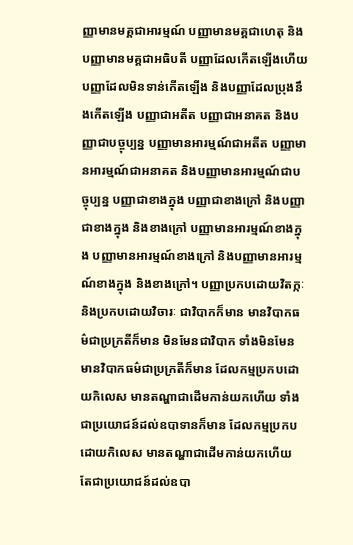ញ្ញាមានមគ្គជាអារម្មណ៍ បញ្ញាមានមគ្គជាហេតុ និងបញ្ញាមានមគ្គជាអធិបតី បញ្ញាដែលកើតឡើងហើយ បញ្ញាដែលមិនទាន់កើតឡើង និងបញ្ញាដែលប្រុងនឹងកើតឡើង បញ្ញាជាអតីត បញ្ញាជាអនាគត និងបញ្ញាជាបច្ចុប្បន្ន បញ្ញាមានអារម្មណ៍ជាអតីត បញ្ញាមានអារម្មណ៍ជាអនាគត និងបញ្ញាមានអារម្មណ៍ជាបច្ចុប្បន្ន បញ្ញាជាខាងក្នុង បញ្ញាជាខាងក្រៅ និងបញ្ញាជាខាងក្នុង និងខាងក្រៅ បញ្ញាមានអារម្មណ៍ខាងក្នុង បញ្ញាមានអារម្មណ៍ខាងក្រៅ និងបញ្ញាមានអារម្មណ៍ខាងក្នុង និងខាងក្រៅ។ បញ្ញាប្រកបដោយវិតក្កៈ និងប្រកបដោយវិចារៈ ជាវិបាកក៏មាន មានវិបាកធម៌ជាប្រក្រតីក៏មាន មិនមែនជាវិបាក ទាំងមិនមែនមានវិបាកធម៌ជាប្រក្រតីក៏មាន ដែលកម្មប្រកបដោយកិលេស មានតណ្ហាជាដើមកាន់យកហើយ ទាំងជាប្រយោជន៍ដល់ឧបាទានក៏មាន ដែលកម្មប្រកបដោយកិលេស មានតណ្ហាជាដើមកាន់យកហើយ តែជាប្រយោជន៍ដល់ឧបា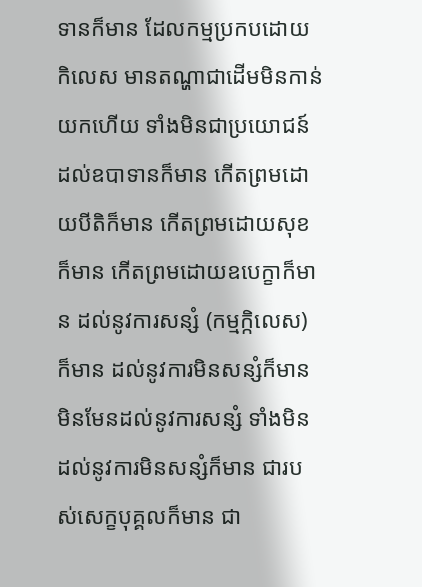ទានក៏មាន ដែលកម្មប្រកបដោយកិលេស មានតណ្ហាជាដើមមិនកាន់យកហើយ ទាំងមិនជាប្រយោជន៍ដល់ឧបាទានក៏មាន កើតព្រមដោយបីតិក៏មាន កើតព្រមដោយសុខក៏មាន កើតព្រមដោយឧបេក្ខាក៏មាន ដល់នូវការសន្សំ (កម្មក្កិលេស) ក៏មាន ដល់នូវការមិនសន្សំក៏មាន មិនមែនដល់នូវការសន្សំ ទាំងមិនដល់នូវការមិនសន្សំក៏មាន ជារបស់សេក្ខបុគ្គលក៏មាន ជា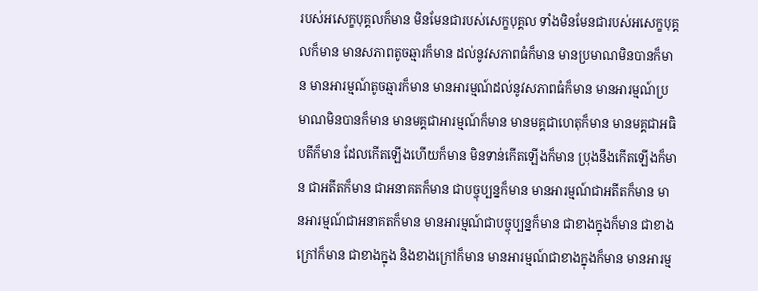របស់អសេក្ខបុគ្គលក៏មាន មិនមែនជារបស់សេក្ខបុគ្គល ទាំងមិនមែនជារបស់អសេក្ខបុគ្គលក៏មាន មានសភាពតូចឆ្មារក៏មាន ដល់នូវសភាពធំក៏មាន មានប្រមាណមិនបានក៏មាន មានអារម្មណ៍តូចឆ្មារក៏មាន មានអារម្មណ៍ដល់នូវសភាពធំក៏មាន មានអារម្មណ៍ប្រមាណមិនបានក៏មាន មានមគ្គជាអារម្មណ៍ក៏មាន មានមគ្គជាហេតុក៏មាន មានមគ្គជាអធិបតីក៏មាន ដែលកើតឡើងហើយក៏មាន មិនទាន់កើតឡើងក៏មាន ប្រុងនឹងកើតឡើងក៏មាន ជាអតីតក៏មាន ជាអនាគតក៏មាន ជាបច្ចុប្បន្នក៏មាន មានអារម្មណ៍ជាអតីតក៏មាន មានអារម្មណ៍ជាអនាគតក៏មាន មានអារម្មណ៍ជាបច្ចុប្បន្នក៏មាន ជាខាងក្នុងក៏មាន ជាខាងក្រៅក៏មាន ជាខាងក្នុង និងខាងក្រៅក៏មាន មានអារម្មណ៍ជាខាងក្នុងក៏មាន មានអារម្ម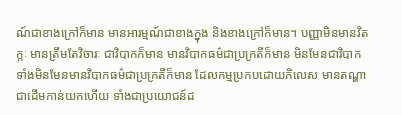ណ៍ជាខាងក្រៅក៏មាន មានអារម្មណ៍ជាខាងក្នុង និងខាងក្រៅក៏មាន។ បញ្ញាមិនមានវិតក្កៈ មានត្រឹមតែវិចារៈ ជាវិបាកក៏មាន មានវិបាកធម៌ជាប្រក្រតីក៏មាន មិនមែនជាវិបាក ទាំងមិនមែនមានវិបាកធម៌ជាប្រក្រតីក៏មាន ដែលកម្មប្រកបដោយកិលេស មានតណ្ហាជាដើមកាន់យកហើយ ទាំងជាប្រយោជន៍ដ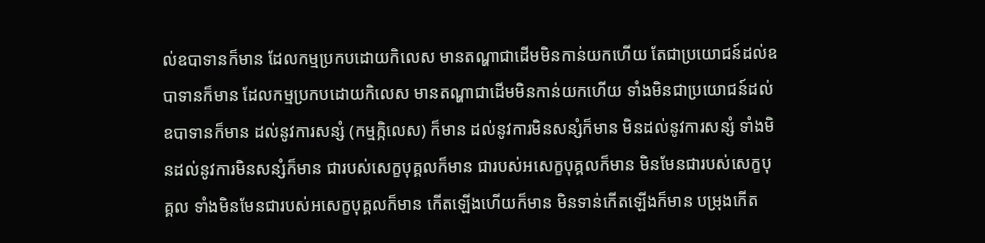ល់ឧបាទានក៏មាន ដែលកម្មប្រកបដោយកិលេស មានតណ្ហាជាដើមមិនកាន់យកហើយ តែជាប្រយោជន៍ដល់ឧបាទានក៏មាន ដែលកម្មប្រកបដោយកិលេស មានតណ្ហាជាដើមមិនកាន់យកហើយ ទាំងមិនជាប្រយោជន៍ដល់ឧបាទានក៏មាន ដល់នូវការសន្សំ (កម្មក្កិលេស) ក៏មាន ដល់នូវការមិនសន្សំក៏មាន មិនដល់នូវការសន្សំ ទាំងមិនដល់នូវការមិនសន្សំក៏មាន ជារបស់សេក្ខបុគ្គលក៏មាន ជារបស់អសេក្ខបុគ្គលក៏មាន មិនមែនជារបស់សេក្ខបុគ្គល ទាំងមិនមែនជារបស់អសេក្ខបុគ្គលក៏មាន កើតឡើងហើយក៏មាន មិនទាន់កើតឡើងក៏មាន បម្រុងកើត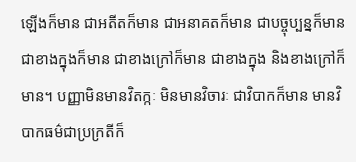ឡើងក៏មាន ជាអតីតក៏មាន ជាអនាគតក៏មាន ជាបច្ចុប្បន្នក៏មាន ជាខាងក្នុងក៏មាន ជាខាងក្រៅក៏មាន ជាខាងក្នុង និងខាងក្រៅក៏មាន។ បញ្ញាមិនមានវិតក្កៈ មិនមានវិចារៈ ជាវិបាកក៏មាន មានវិបាកធម៌ជាប្រក្រតីក៏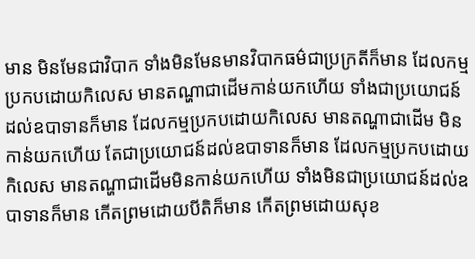មាន មិនមែនជាវិបាក ទាំងមិនមែនមានវិបាកធម៌ជាប្រក្រតីក៏មាន ដែលកម្មប្រកបដោយកិលេស មានតណ្ហាជាដើមកាន់យកហើយ ទាំងជាប្រយោជន៍ដល់ឧបាទានក៏មាន ដែលកម្មប្រកបដោយកិលេស មានតណ្ហាជាដើម មិនកាន់យកហើយ តែជាប្រយោជន៍ដល់ឧបាទានក៏មាន ដែលកម្មប្រកបដោយកិលេស មានតណ្ហាជាដើមមិនកាន់យកហើយ ទាំងមិនជាប្រយោជន៍ដល់ឧបាទានក៏មាន កើតព្រមដោយបីតិក៏មាន កើតព្រមដោយសុខ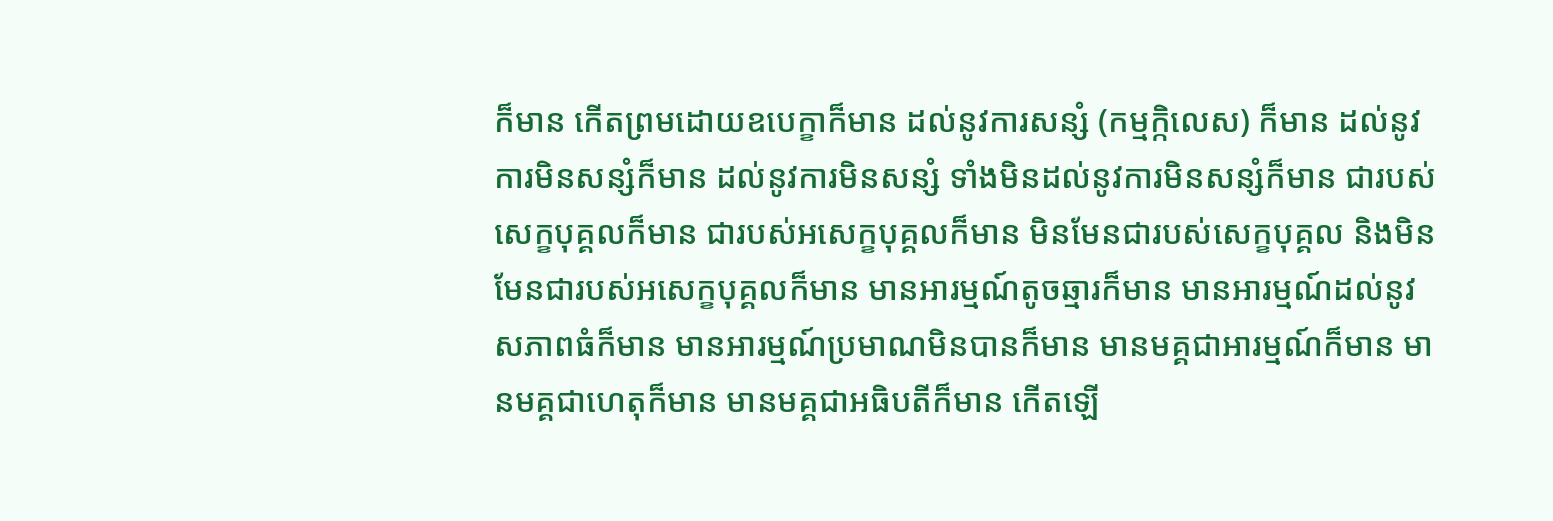ក៏មាន កើតព្រមដោយឧបេក្ខាក៏មាន ដល់នូវការសន្សំ (កម្មក្កិលេស) ក៏មាន ដល់នូវការមិនសន្សំក៏មាន ដល់នូវការមិនសន្សំ ទាំងមិនដល់នូវការមិនសន្សំក៏មាន ជារបស់សេក្ខបុគ្គលក៏មាន ជារបស់អសេក្ខបុគ្គលក៏មាន មិនមែនជារបស់សេក្ខបុគ្គល និងមិនមែនជារបស់អសេក្ខបុគ្គលក៏មាន មានអារម្មណ៍តូចឆ្មារក៏មាន មានអារម្មណ៍ដល់នូវសភាពធំក៏មាន មានអារម្មណ៍ប្រមាណមិនបានក៏មាន មានមគ្គជាអារម្មណ៍ក៏មាន មានមគ្គជាហេតុក៏មាន មានមគ្គជាអធិបតីក៏មាន កើតឡើ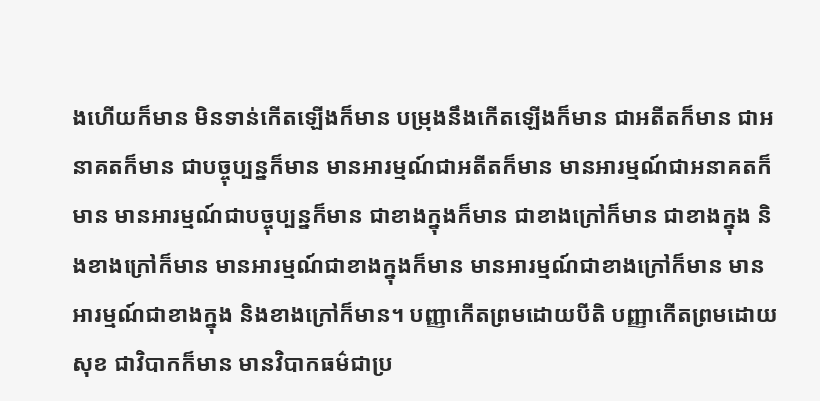ងហើយក៏មាន មិនទាន់កើតឡើងក៏មាន បម្រុងនឹងកើតឡើងក៏មាន ជាអតីតក៏មាន ជាអនាគតក៏មាន ជាបច្ចុប្បន្នក៏មាន មានអារម្មណ៍ជាអតីតក៏មាន មានអារម្មណ៍ជាអនាគតក៏មាន មានអារម្មណ៍ជាបច្ចុប្បន្នក៏មាន ជាខាងក្នុងក៏មាន ជាខាងក្រៅក៏មាន ជាខាងក្នុង និងខាងក្រៅក៏មាន មានអារម្មណ៍ជាខាងក្នុងក៏មាន មានអារម្មណ៍ជាខាងក្រៅក៏មាន មានអារម្មណ៍ជាខាងក្នុង និងខាងក្រៅក៏មាន។ បញ្ញាកើតព្រមដោយបីតិ បញ្ញាកើតព្រមដោយសុខ ជាវិបាកក៏មាន មានវិបាកធម៌ជាប្រ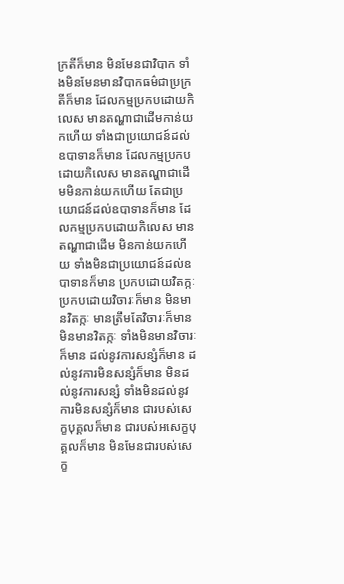ក្រតីក៏មាន មិនមែនជាវិបាក ទាំងមិនមែនមានវិបាកធម៌ជាប្រក្រតីក៏មាន ដែលកម្មប្រកបដោយកិលេស មានតណ្ហាជាដើមកាន់យកហើយ ទាំងជាប្រយោជន៍ដល់ឧបាទានក៏មាន ដែលកម្មប្រកបដោយកិលេស មានតណ្ហាជាដើមមិនកាន់យកហើយ តែជាប្រយោជន៍ដល់ឧបាទានក៏មាន ដែលកម្មប្រកបដោយកិលេស មានតណ្ហាជាដើម មិនកាន់យកហើយ ទាំងមិនជាប្រយោជន៍ដល់ឧបាទានក៏មាន ប្រកបដោយវិតក្កៈ ប្រកបដោយវិចារៈក៏មាន មិនមានវិតក្កៈ មានត្រឹមតែវិចារៈក៏មាន មិនមានវិតក្កៈ ទាំងមិនមានវិចារៈក៏មាន ដល់នូវការសន្សំក៏មាន ដល់នូវការមិនសន្សំក៏មាន មិនដល់នូវការសន្សំ ទាំងមិនដល់នូវការមិនសន្សំក៏មាន ជារបស់សេក្ខបុគ្គលក៏មាន ជារបស់អសេក្ខបុគ្គលក៏មាន មិនមែនជារបស់សេក្ខ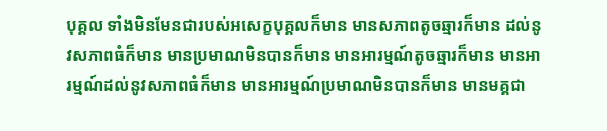បុគ្គល ទាំងមិនមែនជារបស់អសេក្ខបុគ្គលក៏មាន មានសភាពតូចឆ្មារក៏មាន ដល់នូវសភាពធំក៏មាន មានប្រមាណមិនបានក៏មាន មានអារម្មណ៍តូចឆ្មារក៏មាន មានអារម្មណ៍ដល់នូវសភាពធំក៏មាន មានអារម្មណ៍ប្រមាណមិនបានក៏មាន មានមគ្គជា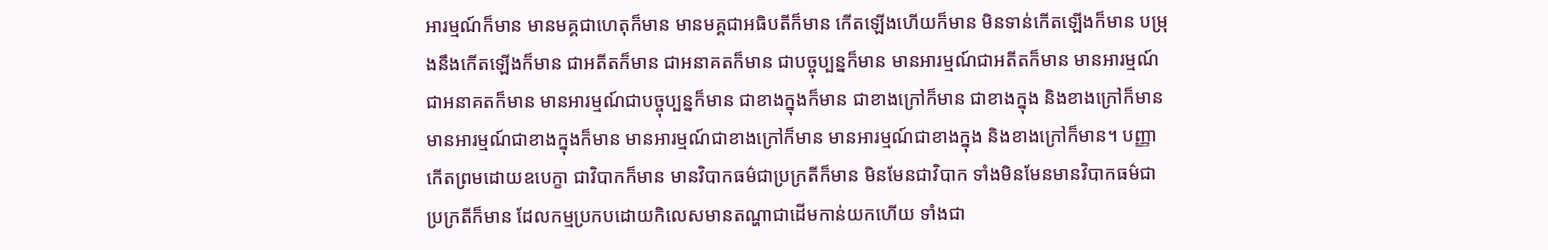អារម្មណ៍ក៏មាន មានមគ្គជាហេតុក៏មាន មានមគ្គជាអធិបតីក៏មាន កើតឡើងហើយក៏មាន មិនទាន់កើតឡើងក៏មាន បម្រុងនឹងកើតឡើងក៏មាន ជាអតីតក៏មាន ជាអនាគតក៏មាន ជាបច្ចុប្បន្នក៏មាន មានអារម្មណ៍ជាអតីតក៏មាន មានអារម្មណ៍ជាអនាគតក៏មាន មានអារម្មណ៍ជាបច្ចុប្បន្នក៏មាន ជាខាងក្នុងក៏មាន ជាខាងក្រៅក៏មាន ជាខាងក្នុង និងខាងក្រៅក៏មាន មានអារម្មណ៍ជាខាងក្នុងក៏មាន មានអារម្មណ៍ជាខាងក្រៅក៏មាន មានអារម្មណ៍ជាខាងក្នុង និងខាងក្រៅក៏មាន។ បញ្ញាកើតព្រមដោយឧបេក្ខា ជាវិបាកក៏មាន មានវិបាកធម៌ជាប្រក្រតីក៏មាន មិនមែនជាវិបាក ទាំងមិនមែនមានវិបាកធម៌ជាប្រក្រតីក៏មាន ដែលកម្មប្រកបដោយកិលេសមានតណ្ហាជាដើមកាន់យកហើយ ទាំងជា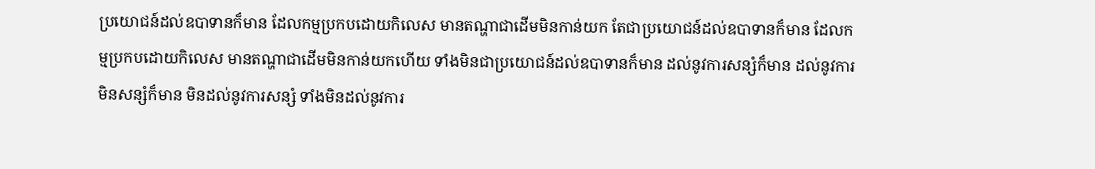ប្រយោជន៍ដល់ឧបាទានក៏មាន ដែលកម្មប្រកបដោយកិលេស មានតណ្ហាជាដើមមិនកាន់យក តែជាប្រយោជន៍ដល់ឧបាទានក៏មាន ដែលកម្មប្រកបដោយកិលេស មានតណ្ហាជាដើមមិនកាន់យកហើយ ទាំងមិនជាប្រយោជន៍ដល់ឧបាទានក៏មាន ដល់នូវការសន្សំក៏មាន ដល់នូវការមិនសន្សំក៏មាន មិនដល់នូវការសន្សំ ទាំងមិនដល់នូវការ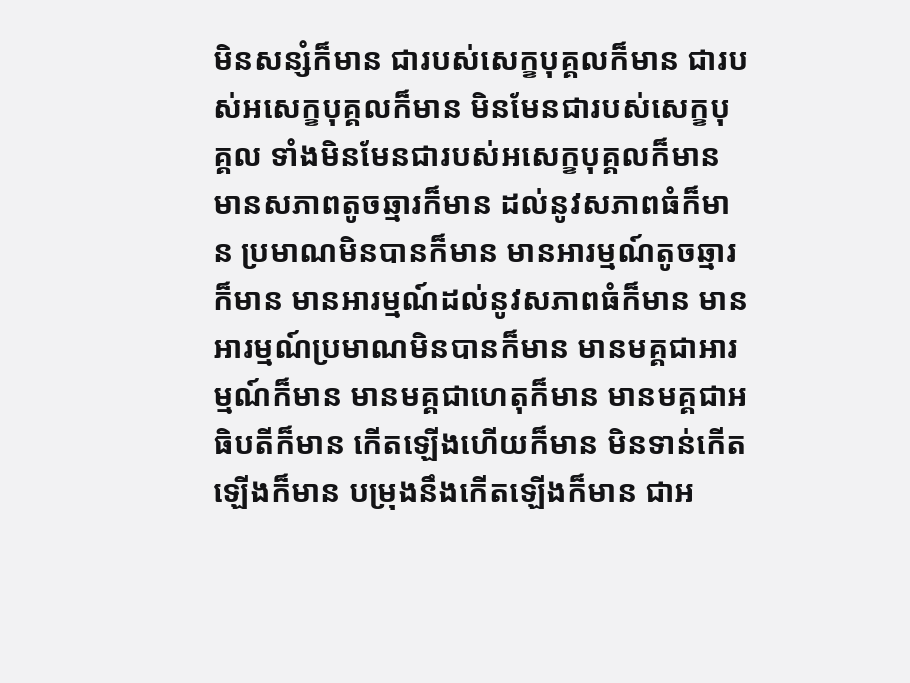មិនសន្សំក៏មាន ជារបស់សេក្ខបុគ្គលក៏មាន ជារបស់អសេក្ខបុគ្គលក៏មាន មិនមែនជារបស់សេក្ខបុគ្គល ទាំងមិនមែនជារបស់អសេក្ខបុគ្គលក៏មាន មានសភាពតូចឆ្មារក៏មាន ដល់នូវសភាពធំក៏មាន ប្រមាណមិនបានក៏មាន មានអារម្មណ៍តូចឆ្មារក៏មាន មានអារម្មណ៍ដល់នូវសភាពធំក៏មាន មានអារម្មណ៍ប្រមាណមិនបានក៏មាន មានមគ្គជាអារម្មណ៍ក៏មាន មានមគ្គជាហេតុក៏មាន មានមគ្គជាអធិបតីក៏មាន កើតឡើងហើយក៏មាន មិនទាន់កើតឡើងក៏មាន បម្រុងនឹងកើតឡើងក៏មាន ជាអ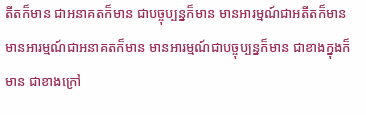តីតក៏មាន ជាអនាគតក៏មាន ជាបច្ចុប្បន្នក៏មាន មានអារម្មណ៍ជាអតីតក៏មាន មានអារម្មណ៍ជាអនាគតក៏មាន មានអារម្មណ៍ជាបច្ចុប្បន្នក៏មាន ជាខាងក្នុងក៏មាន ជាខាងក្រៅ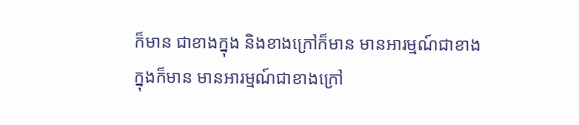ក៏មាន ជាខាងក្នុង និងខាងក្រៅក៏មាន មានអារម្មណ៍ជាខាងក្នុងក៏មាន មានអារម្មណ៍ជាខាងក្រៅ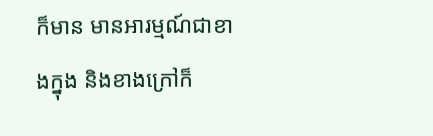ក៏មាន មានអារម្មណ៍ជាខាងក្នុង និងខាងក្រៅក៏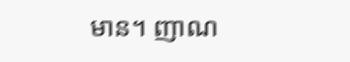មាន។ ញាណ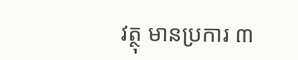វត្ថុ មានប្រការ ៣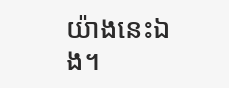យ៉ាងនេះឯង។